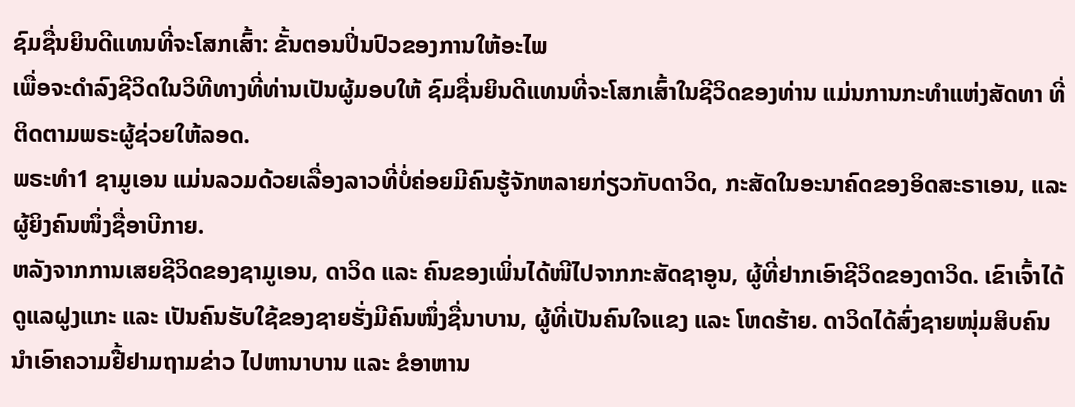ຊົມຊື່ນຍິນດີແທນທີ່ຈະໂສກເສົ້າ: ຂັ້ນຕອນປິ່ນປົວຂອງການໃຫ້ອະໄພ
ເພື່ອຈະດຳລົງຊີວິດໃນວິທີທາງທີ່ທ່ານເປັນຜູ້ມອບໃຫ້ ຊົມຊື່ນຍິນດີແທນທີ່ຈະໂສກເສົ້າໃນຊີວິດຂອງທ່ານ ແມ່ນການກະທຳແຫ່ງສັດທາ ທີ່ຕິດຕາມພຣະຜູ້ຊ່ວຍໃຫ້ລອດ.
ພຣະທຳ1 ຊາມູເອນ ແມ່ນລວມດ້ວຍເລື່ອງລາວທີ່ບໍ່ຄ່ອຍມີຄົນຮູ້ຈັກຫລາຍກ່ຽວກັບດາວິດ, ກະສັດໃນອະນາຄົດຂອງອິດສະຣາເອນ, ແລະ ຜູ້ຍິງຄົນໜຶ່ງຊື່ອາບີກາຍ.
ຫລັງຈາກການເສຍຊີວິດຂອງຊາມູເອນ, ດາວິດ ແລະ ຄົນຂອງເພິ່ນໄດ້ໜີໄປຈາກກະສັດຊາອູນ, ຜູ້ທີ່ຢາກເອົາຊີວິດຂອງດາວິດ. ເຂົາເຈົ້າໄດ້ດູແລຝູງແກະ ແລະ ເປັນຄົນຮັບໃຊ້ຂອງຊາຍຮັ່ງມີຄົນໜຶ່ງຊື່ນາບານ, ຜູ້ທີ່ເປັນຄົນໃຈແຂງ ແລະ ໂຫດຮ້າຍ. ດາວິດໄດ້ສົ່ງຊາຍໜຸ່ມສິບຄົນນຳເອົາຄວາມຢື້ຢາມຖາມຂ່າວ ໄປຫານາບານ ແລະ ຂໍອາຫານ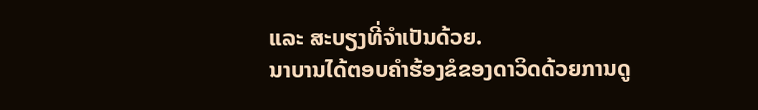ແລະ ສະບຽງທີ່ຈຳເປັນດ້ວຍ.
ນາບານໄດ້ຕອບຄຳຮ້ອງຂໍຂອງດາວິດດ້ວຍການດູ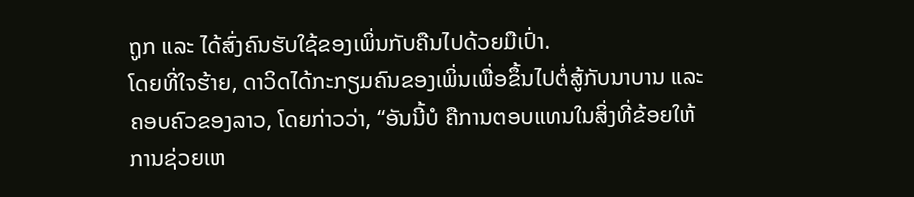ຖູກ ແລະ ໄດ້ສົ່ງຄົນຮັບໃຊ້ຂອງເພິ່ນກັບຄືນໄປດ້ວຍມືເປົ່າ.
ໂດຍທີ່ໃຈຮ້າຍ, ດາວິດໄດ້ກະກຽມຄົນຂອງເພິ່ນເພື່ອຂຶ້ນໄປຕໍ່ສູ້ກັບນາບານ ແລະ ຄອບຄົວຂອງລາວ, ໂດຍກ່າວວ່າ, “ອັນນີ້ບໍ ຄືການຕອບແທນໃນສິ່ງທີ່ຂ້ອຍໃຫ້ການຊ່ວຍເຫ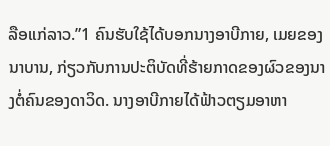ລືອແກ່ລາວ.”1 ຄົນຮັບໃຊ້ໄດ້ບອກນາງອາບີກາຍ, ເມຍຂອງນາບານ, ກ່ຽວກັບການປະຕິບັດທີ່ຮ້າຍກາດຂອງຜົວຂອງນາງຕໍ່ຄົນຂອງດາວິດ. ນາງອາບີກາຍໄດ້ຟ້າວຕຽມອາຫາ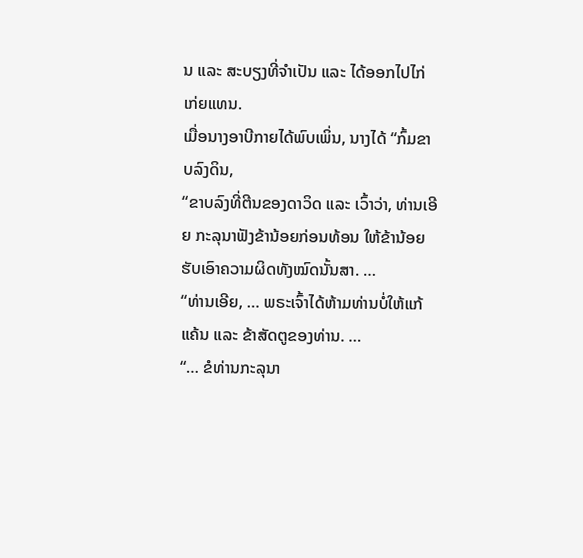ນ ແລະ ສະບຽງທີ່ຈຳເປັນ ແລະ ໄດ້ອອກໄປໄກ່ເກ່ຍແທນ.
ເມື່ອນາງອາບີກາຍໄດ້ພົບເພິ່ນ, ນາງໄດ້ “ກົ້ມຂາບລົງດິນ,
“ຂາບລົງທີ່ຕີນຂອງດາວິດ ແລະ ເວົ້າວ່າ, ທ່ານເອີຍ ກະລຸນາຟັງຂ້ານ້ອຍກ່ອນທ້ອນ ໃຫ້ຂ້ານ້ອຍຮັບເອົາຄວາມຜິດທັງໝົດນັ້ນສາ. …
“ທ່ານເອີຍ, … ພຣະເຈົ້າໄດ້ຫ້າມທ່ານບໍ່ໃຫ້ແກ້ແຄ້ນ ແລະ ຂ້າສັດຕູຂອງທ່ານ. …
“… ຂໍທ່ານກະລຸນາ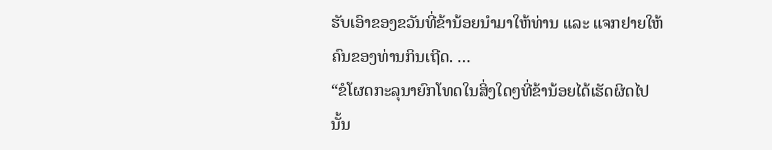ຮັບເອົາຂອງຂວັນທີ່ຂ້ານ້ອຍນຳມາໃຫ້ທ່ານ ແລະ ແຈກຢາຍໃຫ້ຄົນຂອງທ່ານກິນເຖີດ. …
“ຂໍໂຜດກະລຸນາຍົກໂທດໃນສິ່ງໃດໆທີ່ຂ້ານ້ອຍໄດ້ເຮັດຜິດໄປນັ້ນ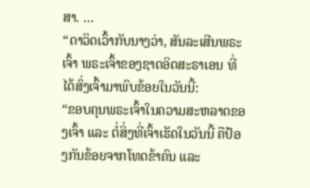ສາ. …
“ດາວິດເວົ້າກັບນາງວ່າ, ສັນລະເສີນພຣະເຈົ້າ ພຣະເຈົ້າຂອງຊາດອິດສະຣາເອນ ທີ່ໄດ້ສົ່ງເຈົ້າມາພົບຂ້ອຍໃນວັນນີ້:
“ຂອບຄຸນພຣະເຈົ້າໃນຄວາມສະຫລາດຂອງເຈົ້າ ແລະ ຕໍ່ສິ່ງທີ່ເຈົ້າເຮັດໃນວັນນີ້ ຄືປ້ອງກັນຂ້ອຍຈາກໂທດຂ້າຄົນ ແລະ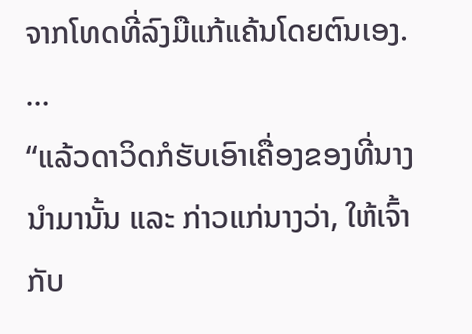ຈາກໂທດທີ່ລົງມືແກ້ແຄ້ນໂດຍຕົນເອງ. …
“ແລ້ວດາວິດກໍຮັບເອົາເຄື່ອງຂອງທີ່ນາງນຳມານັ້ນ ແລະ ກ່າວແກ່ນາງວ່າ, ໃຫ້ເຈົ້າກັບ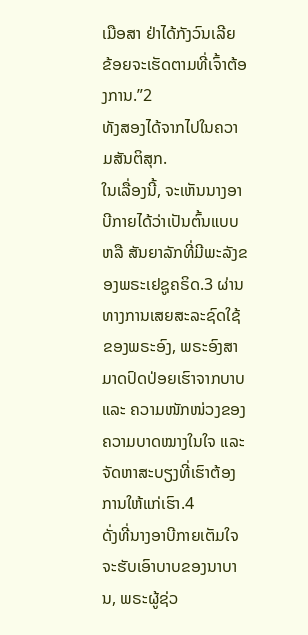ເມືອສາ ຢ່າໄດ້ກັງວົນເລີຍ ຂ້ອຍຈະເຮັດຕາມທີ່ເຈົ້າຕ້ອງການ.”2
ທັງສອງໄດ້ຈາກໄປໃນຄວາມສັນຕິສຸກ.
ໃນເລື່ອງນີ້, ຈະເຫັນນາງອາບີກາຍໄດ້ວ່າເປັນຕົ້ນແບບ ຫລື ສັນຍາລັກທີ່ມີພະລັງຂອງພຣະເຢຊູຄຣິດ.3 ຜ່ານທາງການເສຍສະລະຊົດໃຊ້ຂອງພຣະອົງ, ພຣະອົງສາມາດປົດປ່ອຍເຮົາຈາກບາບ ແລະ ຄວາມໜັກໜ່ວງຂອງຄວາມບາດໝາງໃນໃຈ ແລະ ຈັດຫາສະບຽງທີ່ເຮົາຕ້ອງການໃຫ້ແກ່ເຮົາ.4
ດັ່ງທີ່ນາງອາບີກາຍເຕັມໃຈຈະຮັບເອົາບາບຂອງນາບານ, ພຣະຜູ້ຊ່ວ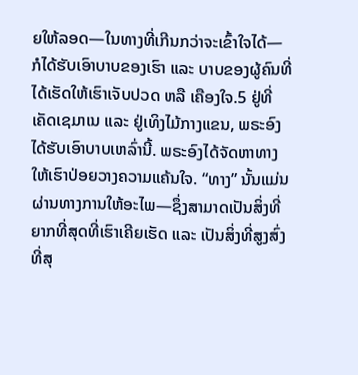ຍໃຫ້ລອດ—ໃນທາງທີ່ເກີນກວ່າຈະເຂົ້າໃຈໄດ້—ກໍໄດ້ຮັບເອົາບາບຂອງເຮົາ ແລະ ບາບຂອງຜູ້ຄົນທີ່ໄດ້ເຮັດໃຫ້ເຮົາເຈັບປວດ ຫລື ເຄືອງໃຈ.5 ຢູ່ທີ່ເຄັດເຊມາເນ ແລະ ຢູ່ເທິງໄມ້ກາງແຂນ, ພຣະອົງໄດ້ຮັບເອົາບາບເຫລົ່ານີ້. ພຣະອົງໄດ້ຈັດຫາທາງໃຫ້ເຮົາປ່ອຍວາງຄວາມແຄ້ນໃຈ. “ທາງ” ນັ້ນແມ່ນຜ່ານທາງການໃຫ້ອະໄພ—ຊຶ່ງສາມາດເປັນສິ່ງທີ່ຍາກທີ່ສຸດທີ່ເຮົາເຄີຍເຮັດ ແລະ ເປັນສິ່ງທີ່ສູງສົ່ງທີ່ສຸ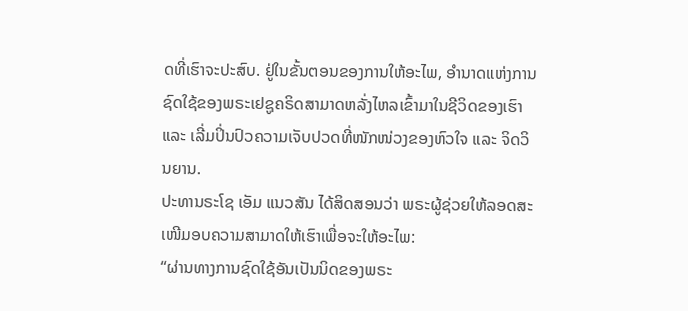ດທີ່ເຮົາຈະປະສົບ. ຢູ່ໃນຂັ້ນຕອນຂອງການໃຫ້ອະໄພ, ອຳນາດແຫ່ງການຊົດໃຊ້ຂອງພຣະເຢຊູຄຣິດສາມາດຫລັ່ງໄຫລເຂົ້າມາໃນຊີວິດຂອງເຮົາ ແລະ ເລີ່ມປິ່ນປົວຄວາມເຈັບປວດທີ່ໜັກໜ່ວງຂອງຫົວໃຈ ແລະ ຈິດວິນຍານ.
ປະທານຣະໂຊ ເອັມ ແນວສັນ ໄດ້ສິດສອນວ່າ ພຣະຜູ້ຊ່ວຍໃຫ້ລອດສະເໜີມອບຄວາມສາມາດໃຫ້ເຮົາເພື່ອຈະໃຫ້ອະໄພ:
“ຜ່ານທາງການຊົດໃຊ້ອັນເປັນນິດຂອງພຣະ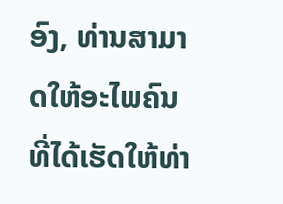ອົງ, ທ່ານສາມາດໃຫ້ອະໄພຄົນທີ່ໄດ້ເຮັດໃຫ້ທ່າ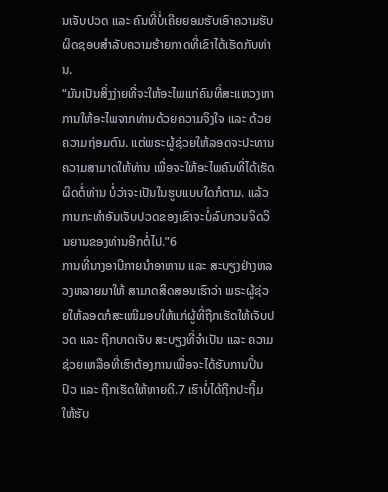ນເຈັບປວດ ແລະ ຄົນທີ່ບໍ່ເຄີຍຍອມຮັບເອົາຄວາມຮັບຜິດຊອບສຳລັບຄວາມຮ້າຍກາດທີ່ເຂົາໄດ້ເຮັດກັບທ່ານ.
“ມັນເປັນສິ່ງງ່າຍທີ່ຈະໃຫ້ອະໄພແກ່ຄົນທີ່ສະແຫວງຫາການໃຫ້ອະໄພຈາກທ່ານດ້ວຍຄວາມຈິງໃຈ ແລະ ດ້ວຍຄວາມຖ່ອມຕົນ. ແຕ່ພຣະຜູ້ຊ່ວຍໃຫ້ລອດຈະປະທານຄວາມສາມາດໃຫ້ທ່ານ ເພື່ອຈະໃຫ້ອະໄພຄົນທີ່ໄດ້ເຮັດຜິດຕໍ່ທ່ານ ບໍ່ວ່າຈະເປັນໃນຮູບແບບໃດກໍຕາມ. ແລ້ວການກະທຳອັນເຈັບປວດຂອງເຂົາຈະບໍ່ລົບກວນຈິດວິນຍານຂອງທ່ານອີກຕໍ່ໄປ.”6
ການທີ່ນາງອາບີກາຍນຳອາຫານ ແລະ ສະບຽງຢ່າງຫລວງຫລາຍມາໃຫ້ ສາມາດສິດສອນເຮົາວ່າ ພຣະຜູ້ຊ່ວຍໃຫ້ລອດກໍສະເໜີມອບໃຫ້ແກ່ຜູ້ທີ່ຖືກເຮັດໃຫ້ເຈັບປວດ ແລະ ຖືກບາດເຈັບ ສະບຽງທີ່ຈຳເປັນ ແລະ ຄວາມຊ່ວຍເຫລືອທີ່ເຮົາຕ້ອງການເພື່ອຈະໄດ້ຮັບການປິ່ນປົວ ແລະ ຖືກເຮັດໃຫ້ຫາຍດີ.7 ເຮົາບໍ່ໄດ້ຖືກປະຖິ້ມໃຫ້ຮັບ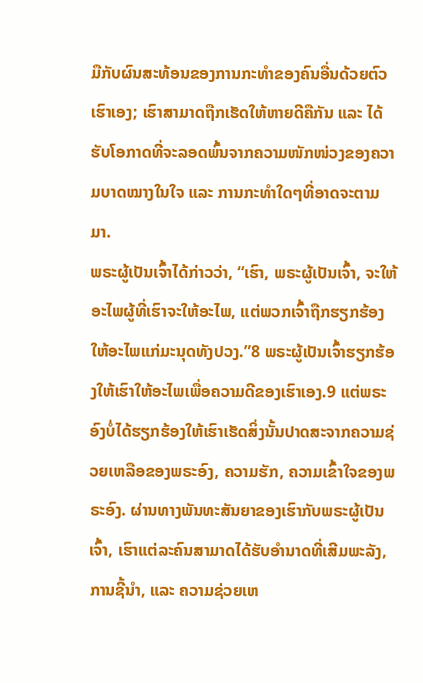ມືກັບຜົນສະທ້ອນຂອງການກະທຳຂອງຄົນອື່ນດ້ວຍຕົວເຮົາເອງ; ເຮົາສາມາດຖືກເຮັດໃຫ້ຫາຍດີຄືກັນ ແລະ ໄດ້ຮັບໂອກາດທີ່ຈະລອດພົ້ນຈາກຄວາມໜັກໜ່ວງຂອງຄວາມບາດໝາງໃນໃຈ ແລະ ການກະທຳໃດໆທີ່ອາດຈະຕາມມາ.
ພຣະຜູ້ເປັນເຈົ້າໄດ້ກ່າວວ່າ, “ເຮົາ, ພຣະຜູ້ເປັນເຈົ້າ, ຈະໃຫ້ອະໄພຜູ້ທີ່ເຮົາຈະໃຫ້ອະໄພ, ແຕ່ພວກເຈົ້າຖືກຮຽກຮ້ອງໃຫ້ອະໄພແກ່ມະນຸດທັງປວງ.”8 ພຣະຜູ້ເປັນເຈົ້າຮຽກຮ້ອງໃຫ້ເຮົາໃຫ້ອະໄພເພື່ອຄວາມດີຂອງເຮົາເອງ.9 ແຕ່ພຣະອົງບໍ່ໄດ້ຮຽກຮ້ອງໃຫ້ເຮົາເຮັດສິ່ງນັ້ນປາດສະຈາກຄວາມຊ່ວຍເຫລືອຂອງພຣະອົງ, ຄວາມຮັກ, ຄວາມເຂົ້າໃຈຂອງພຣະອົງ. ຜ່ານທາງພັນທະສັນຍາຂອງເຮົາກັບພຣະຜູ້ເປັນເຈົ້າ, ເຮົາແຕ່ລະຄົນສາມາດໄດ້ຮັບອຳນາດທີ່ເສີມພະລັງ, ການຊີ້ນຳ, ແລະ ຄວາມຊ່ວຍເຫ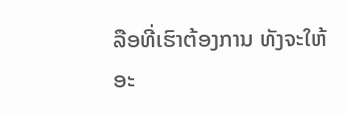ລືອທີ່ເຮົາຕ້ອງການ ທັງຈະໃຫ້ອະ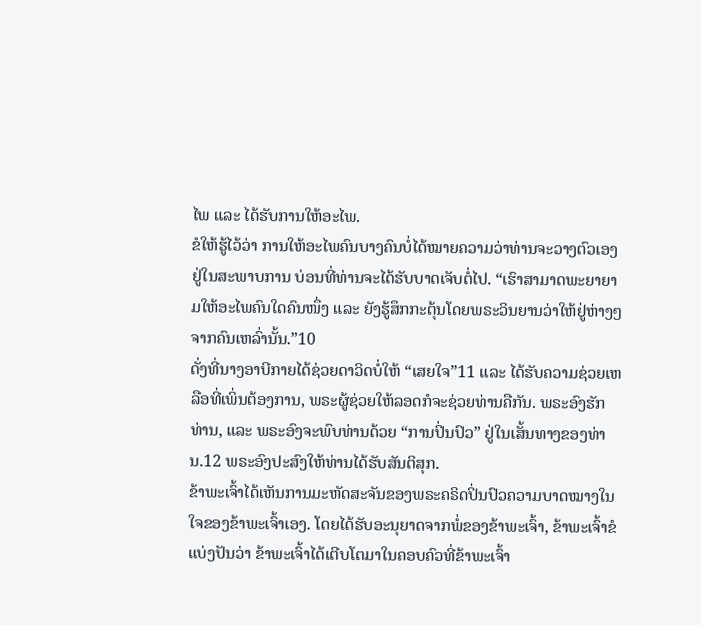ໄພ ແລະ ໄດ້ຮັບການໃຫ້ອະໄພ.
ຂໍໃຫ້ຮູ້ໄວ້ວ່າ ການໃຫ້ອະໄພຄົນບາງຄົນບໍ່ໄດ້ໝາຍຄວາມວ່າທ່ານຈະວາງຕົວເອງຢູ່ໃນສະພາບການ ບ່ອນທີ່ທ່ານຈະໄດ້ຮັບບາດເຈັບຕໍ່ໄປ. “ເຮົາສາມາດພະຍາຍາມໃຫ້ອະໄພຄົນໃດຄົນໜຶ່ງ ແລະ ຍັງຮູ້ສຶກກະຕຸ້ນໂດຍພຣະວິນຍານວ່າໃຫ້ຢູ່ຫ່າງໆຈາກຄົນເຫລົ່ານັ້ນ.”10
ດັ່ງທີ່ນາງອາບີກາຍໄດ້ຊ່ວຍດາວິດບໍ່ໃຫ້ “ເສຍໃຈ”11 ແລະ ໄດ້ຮັບຄວາມຊ່ວຍເຫລືອທີ່ເພິ່ນຕ້ອງການ, ພຣະຜູ້ຊ່ວຍໃຫ້ລອດກໍຈະຊ່ວຍທ່ານຄືກັນ. ພຣະອົງຮັກທ່ານ, ແລະ ພຣະອົງຈະພົບທ່ານດ້ວຍ “ການປິ່ນປົວ” ຢູ່ໃນເສັ້ນທາງຂອງທ່ານ.12 ພຣະອົງປະສົງໃຫ້ທ່ານໄດ້ຮັບສັນຕິສຸກ.
ຂ້າພະເຈົ້າໄດ້ເຫັນການມະຫັດສະຈັນຂອງພຣະຄຣິດປິ່ນປົວຄວາມບາດໝາງໃນໃຈຂອງຂ້າພະເຈົ້າເອງ. ໂດຍໄດ້ຮັບອະນຸຍາດຈາກພໍ່ຂອງຂ້າພະເຈົ້າ, ຂ້າພະເຈົ້າຂໍແບ່ງປັນວ່າ ຂ້າພະເຈົ້າໄດ້ເຕີບໂຕມາໃນຄອບຄົວທີ່ຂ້າພະເຈົ້າ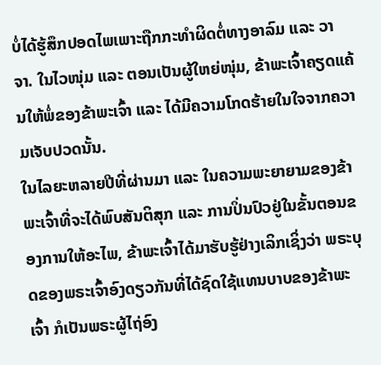ບໍ່ໄດ້ຮູ້ສຶກປອດໄພເພາະຖືກກະທຳຜິດຕໍ່ທາງອາລົມ ແລະ ວາຈາ. ໃນໄວໜຸ່ມ ແລະ ຕອນເປັນຜູ້ໃຫຍ່ໜຸ່ມ, ຂ້າພະເຈົ້າຄຽດແຄ້ນໃຫ້ພໍ່ຂອງຂ້າພະເຈົ້າ ແລະ ໄດ້ມີຄວາມໂກດຮ້າຍໃນໃຈຈາກຄວາມເຈັບປວດນັ້ນ.
ໃນໄລຍະຫລາຍປີທີ່ຜ່ານມາ ແລະ ໃນຄວາມພະຍາຍາມຂອງຂ້າພະເຈົ້າທີ່ຈະໄດ້ພົບສັນຕິສຸກ ແລະ ການປິ່ນປົວຢູ່ໃນຂັ້ນຕອນຂອງການໃຫ້ອະໄພ, ຂ້າພະເຈົ້າໄດ້ມາຮັບຮູ້ຢ່າງເລິກເຊິ່ງວ່າ ພຣະບຸດຂອງພຣະເຈົ້າອົງດຽວກັນທີ່ໄດ້ຊົດໃຊ້ແທນບາບຂອງຂ້າພະເຈົ້າ ກໍເປັນພຣະຜູ້ໄຖ່ອົງ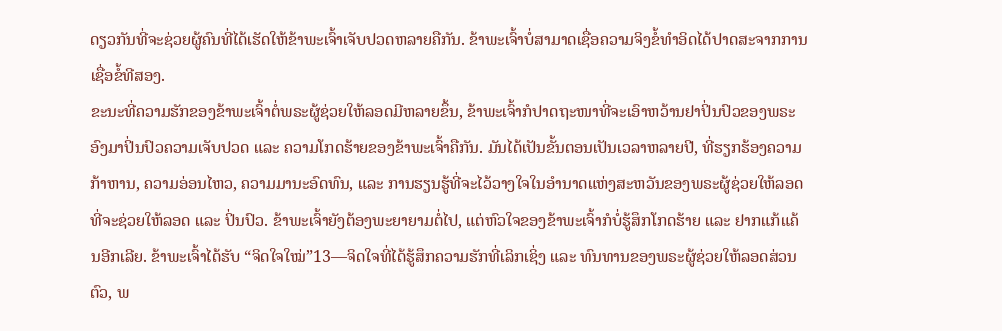ດຽວກັນທີ່ຈະຊ່ວຍຜູ້ຄົນທີ່ໄດ້ເຮັດໃຫ້ຂ້າພະເຈົ້າເຈັບປວດຫລາຍຄືກັນ. ຂ້າພະເຈົ້າບໍ່ສາມາດເຊື່ອຄວາມຈິງຂໍ້ທຳອິດໄດ້ປາດສະຈາກການເຊື່ອຂໍ້ທີສອງ.
ຂະນະທີ່ຄວາມຮັກຂອງຂ້າພະເຈົ້າຕໍ່ພຣະຜູ້ຊ່ວຍໃຫ້ລອດມີຫລາຍຂຶ້ນ, ຂ້າພະເຈົ້າກໍປາດຖະໜາທີ່ຈະເອົາຫວ້ານຢາປິ່ນປົວຂອງພຣະອົງມາປິ່ນປົວຄວາມເຈັບປວດ ແລະ ຄວາມໂກດຮ້າຍຂອງຂ້າພະເຈົ້າຄືກັນ. ມັນໄດ້ເປັນຂັ້ນຕອນເປັນເວລາຫລາຍປີ, ທີ່ຮຽກຮ້ອງຄວາມກ້າຫານ, ຄວາມອ່ອນໄຫວ, ຄວາມມານະອົດທົນ, ແລະ ການຮຽນຮູ້ທີ່ຈະໄວ້ວາງໃຈໃນອຳນາດແຫ່ງສະຫວັນຂອງພຣະຜູ້ຊ່ວຍໃຫ້ລອດທີ່ຈະຊ່ວຍໃຫ້ລອດ ແລະ ປິ່ນປົວ. ຂ້າພະເຈົ້າຍັງຕ້ອງພະຍາຍາມຕໍ່ໄປ, ແຕ່ຫົວໃຈຂອງຂ້າພະເຈົ້າກໍບໍ່ຮູ້ສຶກໂກດຮ້າຍ ແລະ ຢາກແກ້ແຄ້ນອີກເລີຍ. ຂ້າພະເຈົ້າໄດ້ຮັບ “ຈິດໃຈໃໝ່”13—ຈິດໃຈທີ່ໄດ້ຮູ້ສຶກຄວາມຮັກທີ່ເລິກເຊິ່ງ ແລະ ທົນທານຂອງພຣະຜູ້ຊ່ວຍໃຫ້ລອດສ່ວນຕົວ, ພ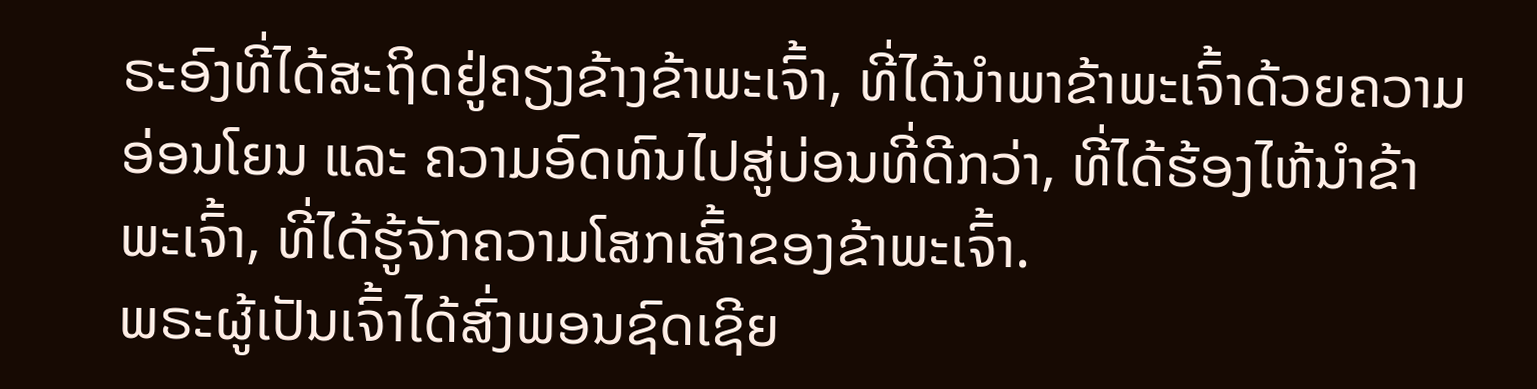ຣະອົງທີ່ໄດ້ສະຖິດຢູ່ຄຽງຂ້າງຂ້າພະເຈົ້າ, ທີ່ໄດ້ນຳພາຂ້າພະເຈົ້າດ້ວຍຄວາມອ່ອນໂຍນ ແລະ ຄວາມອົດທົນໄປສູ່ບ່ອນທີ່ດີກວ່າ, ທີ່ໄດ້ຮ້ອງໄຫ້ນຳຂ້າພະເຈົ້າ, ທີ່ໄດ້ຮູ້ຈັກຄວາມໂສກເສົ້າຂອງຂ້າພະເຈົ້າ.
ພຣະຜູ້ເປັນເຈົ້າໄດ້ສົ່ງພອນຊົດເຊີຍ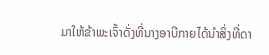ມາໃຫ້ຂ້າພະເຈົ້າດັ່ງທີ່ນາງອາບີກາຍໄດ້ນຳສິ່ງທີ່ດາ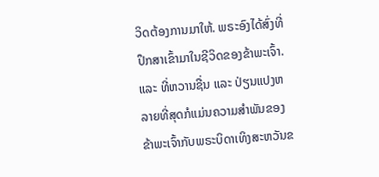ວິດຕ້ອງການມາໃຫ້. ພຣະອົງໄດ້ສົ່ງທີ່ປຶກສາເຂົ້າມາໃນຊີວິດຂອງຂ້າພະເຈົ້າ. ແລະ ທີ່ຫວານຊື່ນ ແລະ ປ່ຽນແປງຫລາຍທີ່ສຸດກໍແມ່ນຄວາມສຳພັນຂອງຂ້າພະເຈົ້າກັບພຣະບິດາເທິງສະຫວັນຂ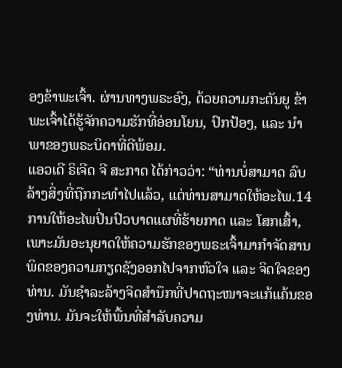ອງຂ້າພະເຈົ້າ. ຜ່ານທາງພຣະອົງ, ດ້ວຍຄວາມກະຕັນຍູ ຂ້າພະເຈົ້າໄດ້ຮູ້ຈັກຄວາມຮັກທີ່ອ່ອນໂຍນ, ປົກປ້ອງ, ແລະ ນຳພາຂອງພຣະບິດາທີ່ດີພ້ອມ.
ແອວເດີ ຣິເຈີດ ຈີ ສະກາດ ໄດ້ກ່າວວ່າ: “ທ່ານບໍ່ສາມາດ ລົບລ້າງສິ່ງທີ່ຖືກກະທຳໄປແລ້ວ, ແຕ່ທ່ານສາມາດໃຫ້ອະໄພ.14 ການໃຫ້ອະໄພປິ່ນປົວບາດແຜທີ່ຮ້າຍກາດ ແລະ ໂສກເສົ້າ, ເພາະມັນອະນຸຍາດໃຫ້ຄວາມຮັກຂອງພຣະເຈົ້າມາກຳຈັດສານພິດຂອງຄວາມກຽດຊັງອອກໄປຈາກຫົວໃຈ ແລະ ຈິດໃຈຂອງທ່ານ. ມັນຊຳລະລ້າງຈິດສຳນຶກທີ່ປາດຖະໜາຈະແກ້ແຄ້ນຂອງທ່ານ. ມັນຈະໃຫ້ພື້ນທີ່ສຳລັບຄວາມ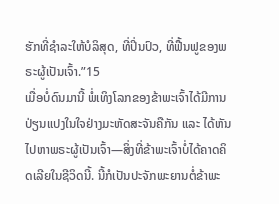ຮັກທີ່ຊຳລະໃຫ້ບໍລິສຸດ, ທີ່ປິ່ນປົວ, ທີ່ຟື້ນຟູຂອງພຣະຜູ້ເປັນເຈົ້າ.”15
ເມື່ອບໍ່ດົນມານີ້ ພໍ່ເທິງໂລກຂອງຂ້າພະເຈົ້າໄດ້ມີການປ່ຽນແປງໃນໃຈຢ່າງມະຫັດສະຈັນຄືກັນ ແລະ ໄດ້ຫັນໄປຫາພຣະຜູ້ເປັນເຈົ້າ—ສິ່ງທີ່ຂ້າພະເຈົ້າບໍ່ໄດ້ຄາດຄິດເລີຍໃນຊີວິດນີ້. ນີ້ກໍເປັນປະຈັກພະຍານຕໍ່ຂ້າພະ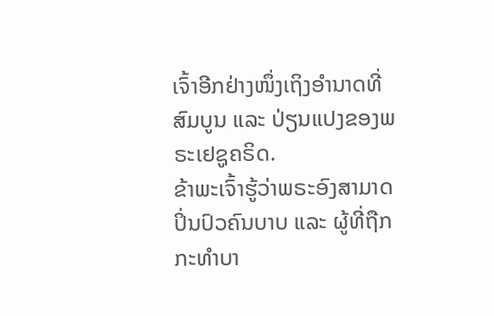ເຈົ້າອີກຢ່າງໜຶ່ງເຖິງອຳນາດທີ່ສົມບູນ ແລະ ປ່ຽນແປງຂອງພຣະເຢຊູຄຣິດ.
ຂ້າພະເຈົ້າຮູ້ວ່າພຣະອົງສາມາດປິ່ນປົວຄົນບາບ ແລະ ຜູ້ທີ່ຖືກກະທຳບາ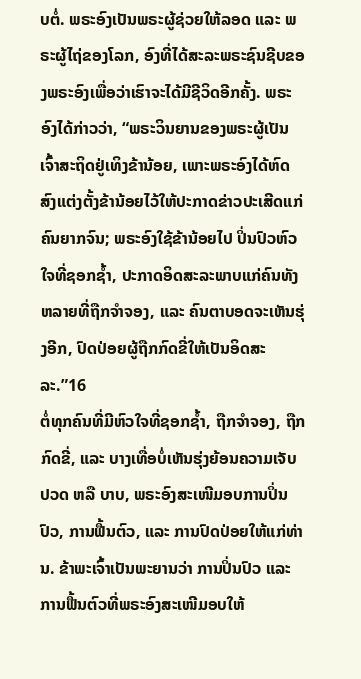ບຕໍ່. ພຣະອົງເປັນພຣະຜູ້ຊ່ວຍໃຫ້ລອດ ແລະ ພຣະຜູ້ໄຖ່ຂອງໂລກ, ອົງທີ່ໄດ້ສະລະພຣະຊົນຊີບຂອງພຣະອົງເພື່ອວ່າເຮົາຈະໄດ້ມີຊີວິດອີກຄັ້ງ. ພຣະອົງໄດ້ກ່າວວ່າ, “ພຣະວິນຍານຂອງພຣະຜູ້ເປັນເຈົ້າສະຖິດຢູ່ເທິງຂ້ານ້ອຍ, ເພາະພຣະອົງໄດ້ຫົດສົງແຕ່ງຕັ້ງຂ້ານ້ອຍໄວ້ໃຫ້ປະກາດຂ່າວປະເສີດແກ່ຄົນຍາກຈົນ; ພຣະອົງໃຊ້ຂ້ານ້ອຍໄປ ປິ່ນປົວຫົວໃຈທີ່ຊອກຊ້ຳ, ປະກາດອິດສະລະພາບແກ່ຄົນທັງຫລາຍທີ່ຖືກຈຳຈອງ, ແລະ ຄົນຕາບອດຈະເຫັນຮຸ່ງອີກ, ປົດປ່ອຍຜູ້ຖືກກົດຂີ່ໃຫ້ເປັນອິດສະລະ.”16
ຕໍ່ທຸກຄົນທີ່ມີຫົວໃຈທີ່ຊອກຊ້ຳ, ຖືກຈຳຈອງ, ຖືກກົດຂີ່, ແລະ ບາງເທື່ອບໍ່ເຫັນຮຸ່ງຍ້ອນຄວາມເຈັບປວດ ຫລື ບາບ, ພຣະອົງສະເໜີມອບການປິ່ນປົວ, ການຟື້ນຕົວ, ແລະ ການປົດປ່ອຍໃຫ້ແກ່ທ່ານ. ຂ້າພະເຈົ້າເປັນພະຍານວ່າ ການປິ່ນປົວ ແລະ ການຟື້ນຕົວທີ່ພຣະອົງສະເໜີມອບໃຫ້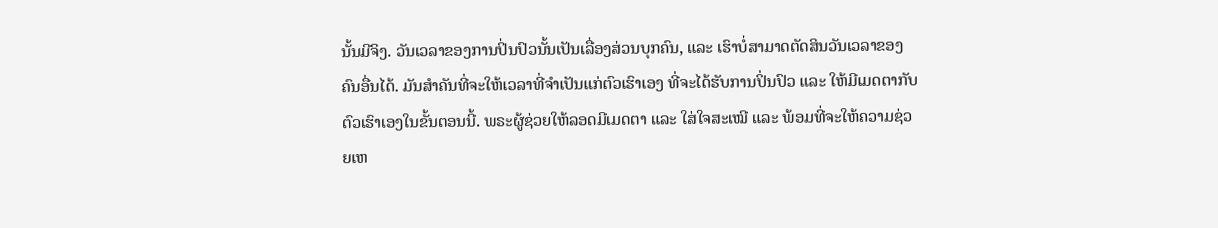ນັ້ນມີຈິງ. ວັນເວລາຂອງການປິ່ນປົວນັ້ນເປັນເລື່ອງສ່ວນບຸກຄົນ, ແລະ ເຮົາບໍ່ສາມາດຕັດສິນວັນເວລາຂອງຄົນອື່ນໄດ້. ມັນສຳຄັນທີ່ຈະໃຫ້ເວລາທີ່ຈຳເປັນແກ່ຕົວເຮົາເອງ ທີ່ຈະໄດ້ຮັບການປິ່ນປົວ ແລະ ໃຫ້ມີເມດຕາກັບຕົວເຮົາເອງໃນຂັ້ນຕອນນີ້. ພຣະຜູ້ຊ່ວຍໃຫ້ລອດມີເມດຕາ ແລະ ໃສ່ໃຈສະເໝີ ແລະ ພ້ອມທີ່ຈະໃຫ້ຄວາມຊ່ວຍເຫ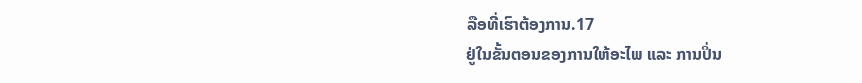ລືອທີ່ເຮົາຕ້ອງການ.17
ຢູ່ໃນຂັ້ນຕອນຂອງການໃຫ້ອະໄພ ແລະ ການປິ່ນ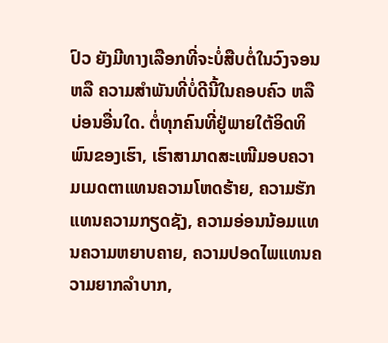ປົວ ຍັງມີທາງເລືອກທີ່ຈະບໍ່ສືບຕໍ່ໃນວົງຈອນ ຫລື ຄວາມສຳພັນທີ່ບໍ່ດີນີ້ໃນຄອບຄົວ ຫລື ບ່ອນອື່ນໃດ. ຕໍ່ທຸກຄົນທີ່ຢູ່ພາຍໃຕ້ອິດທິພົນຂອງເຮົາ, ເຮົາສາມາດສະເໜີມອບຄວາມເມດຕາແທນຄວາມໂຫດຮ້າຍ, ຄວາມຮັກແທນຄວາມກຽດຊັງ, ຄວາມອ່ອນນ້ອມແທນຄວາມຫຍາບຄາຍ, ຄວາມປອດໄພແທນຄວາມຍາກລຳບາກ,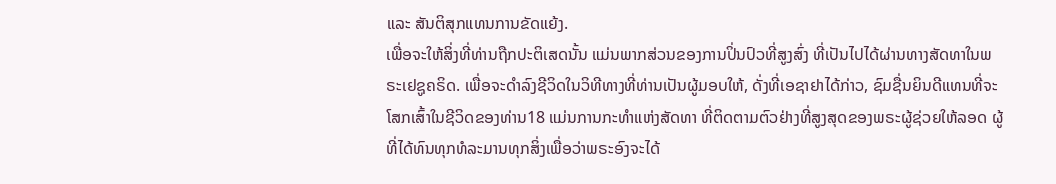ແລະ ສັນຕິສຸກແທນການຂັດແຍ້ງ.
ເພື່ອຈະໃຫ້ສິ່ງທີ່ທ່ານຖືກປະຕິເສດນັ້ນ ແມ່ນພາກສ່ວນຂອງການປິ່ນປົວທີ່ສູງສົ່ງ ທີ່ເປັນໄປໄດ້ຜ່ານທາງສັດທາໃນພຣະເຢຊູຄຣິດ. ເພື່ອຈະດຳລົງຊີວິດໃນວິທີທາງທີ່ທ່ານເປັນຜູ້ມອບໃຫ້, ດັ່ງທີ່ເອຊາຢາໄດ້ກ່າວ, ຊົມຊື່ນຍິນດີແທນທີ່ຈະໂສກເສົ້າໃນຊີວິດຂອງທ່ານ18 ແມ່ນການກະທຳແຫ່ງສັດທາ ທີ່ຕິດຕາມຕົວຢ່າງທີ່ສູງສຸດຂອງພຣະຜູ້ຊ່ວຍໃຫ້ລອດ ຜູ້ທີ່ໄດ້ທົນທຸກທໍລະມານທຸກສິ່ງເພື່ອວ່າພຣະອົງຈະໄດ້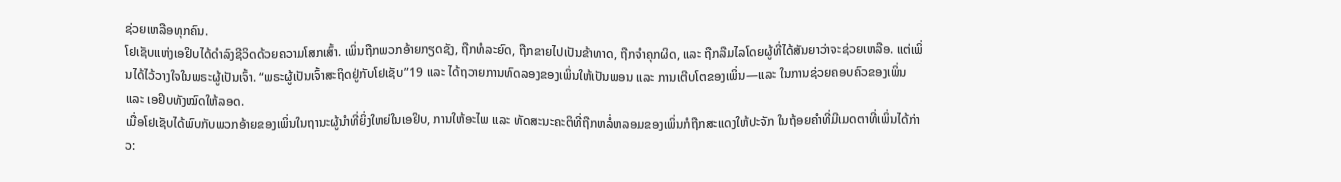ຊ່ວຍເຫລືອທຸກຄົນ.
ໂຢເຊັບແຫ່ງເອຢິບໄດ້ດຳລົງຊີວິດດ້ວຍຄວາມໂສກເສົ້າ. ເພິ່ນຖືກພວກອ້າຍກຽດຊັງ, ຖືກທໍລະຍົດ, ຖືກຂາຍໄປເປັນຂ້າທາດ, ຖືກຈຳຄຸກຜິດ, ແລະ ຖືກລືມໄລໂດຍຜູ້ທີ່ໄດ້ສັນຍາວ່າຈະຊ່ວຍເຫລືອ. ແຕ່ເພິ່ນໄດ້ໄວ້ວາງໃຈໃນພຣະຜູ້ເປັນເຈົ້າ. “ພຣະຜູ້ເປັນເຈົ້າສະຖິດຢູ່ກັບໂຢເຊັບ”19 ແລະ ໄດ້ຖວາຍການທົດລອງຂອງເພິ່ນໃຫ້ເປັນພອນ ແລະ ການເຕີບໂຕຂອງເພິ່ນ—ແລະ ໃນການຊ່ວຍຄອບຄົວຂອງເພິ່ນ ແລະ ເອຢິບທັງໝົດໃຫ້ລອດ.
ເມື່ອໂຢເຊັບໄດ້ພົບກັບພວກອ້າຍຂອງເພິ່ນໃນຖານະຜູ້ນຳທີ່ຍິ່ງໃຫຍ່ໃນເອຢິບ, ການໃຫ້ອະໄພ ແລະ ທັດສະນະຄະຕິທີ່ຖືກຫລໍ່ຫລອມຂອງເພິ່ນກໍຖືກສະແດງໃຫ້ປະຈັກ ໃນຖ້ອຍຄຳທີ່ມີເມດຕາທີ່ເພິ່ນໄດ້ກ່າວ: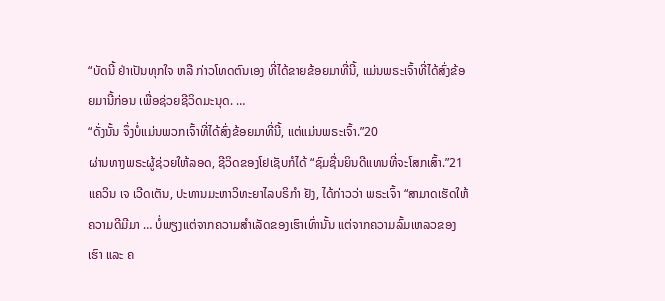“ບັດນີ້ ຢ່າເປັນທຸກໃຈ ຫລື ກ່າວໂທດຕົນເອງ ທີ່ໄດ້ຂາຍຂ້ອຍມາທີ່ນີ້, ແມ່ນພຣະເຈົ້າທີ່ໄດ້ສົ່ງຂ້ອຍມານີ້ກ່ອນ ເພື່ອຊ່ວຍຊີວິດມະນຸດ. …
“ດັ່ງນັ້ນ ຈຶ່ງບໍ່ແມ່ນພວກເຈົ້າທີ່ໄດ້ສົ່ງຂ້ອຍມາທີ່ນີ້, ແຕ່ແມ່ນພຣະເຈົ້າ.”20
ຜ່ານທາງພຣະຜູ້ຊ່ວຍໃຫ້ລອດ, ຊີວິດຂອງໂຢເຊັບກໍໄດ້ “ຊົມຊື່ນຍິນດີແທນທີ່ຈະໂສກເສົ້າ.”21
ແຄວິນ ເຈ ເວີດເຕັນ, ປະທານມະຫາວິທະຍາໄລບຣິກຳ ຢັງ, ໄດ້ກ່າວວ່າ ພຣະເຈົ້າ “ສາມາດເຮັດໃຫ້ຄວາມດີມີມາ … ບໍ່ພຽງແຕ່ຈາກຄວາມສຳເລັດຂອງເຮົາເທົ່ານັ້ນ ແຕ່ຈາກຄວາມລົ້ມເຫລວຂອງເຮົາ ແລະ ຄ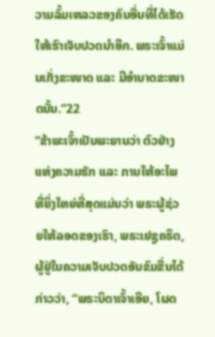ວາມລົ້ມເຫລວຂອງຄົນອື່ນທີ່ໄດ້ເຮັດໃຫ້ເຮົາເຈັບປວດນຳອີກ. ພຣະເຈົ້າແມ່ນເກັ່ງຂະໜາດ ແລະ ມີອຳນາດຂະໜາດນັ້ນ.”22
“ຂ້າພະເຈົ້າເປັນພະຍານວ່າ ຕົວຢ່າງແຫ່ງຄວາມຮັກ ແລະ ການໃຫ້ອະໄພທີ່ຍິ່ງໃຫຍ່ທີ່ສຸດແມ່ນວ່າ ພຣະຜູ້ຊ່ວຍໃຫ້ລອດຂອງເຮົາ, ພຣະເຢຊູຄຣິດ, ຜູ້ຢູ່ໃນຄວາມເຈັບປວດອັນຂົມຂື່ນໄດ້ກ່າວວ່າ, “ພຣະບິດາເຈົ້າເອີຍ, ໂຜດ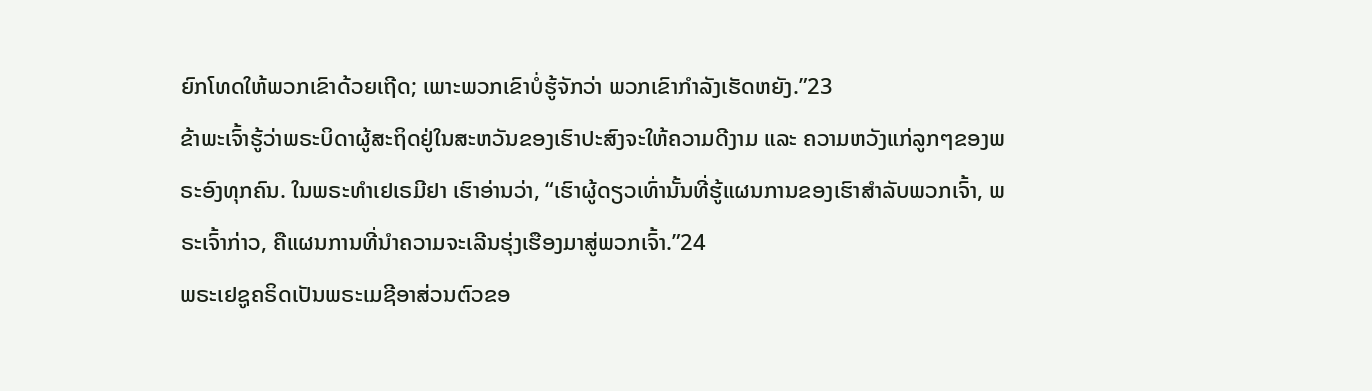ຍົກໂທດໃຫ້ພວກເຂົາດ້ວຍເຖີດ; ເພາະພວກເຂົາບໍ່ຮູ້ຈັກວ່າ ພວກເຂົາກຳລັງເຮັດຫຍັງ.”23
ຂ້າພະເຈົ້າຮູ້ວ່າພຣະບິດາຜູ້ສະຖິດຢູ່ໃນສະຫວັນຂອງເຮົາປະສົງຈະໃຫ້ຄວາມດີງາມ ແລະ ຄວາມຫວັງແກ່ລູກໆຂອງພຣະອົງທຸກຄົນ. ໃນພຣະທຳເຢເຣມີຢາ ເຮົາອ່ານວ່າ, “ເຮົາຜູ້ດຽວເທົ່ານັ້ນທີ່ຮູ້ແຜນການຂອງເຮົາສຳລັບພວກເຈົ້າ, ພຣະເຈົ້າກ່າວ, ຄືແຜນການທີ່ນຳຄວາມຈະເລີນຮຸ່ງເຮືອງມາສູ່ພວກເຈົ້າ.”24
ພຣະເຢຊູຄຣິດເປັນພຣະເມຊີອາສ່ວນຕົວຂອ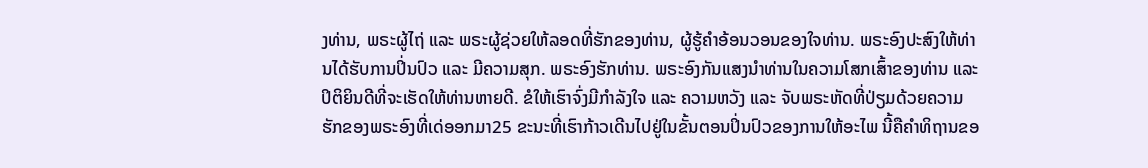ງທ່ານ, ພຣະຜູ້ໄຖ່ ແລະ ພຣະຜູ້ຊ່ວຍໃຫ້ລອດທີ່ຮັກຂອງທ່ານ, ຜູ້ຮູ້ຄຳອ້ອນວອນຂອງໃຈທ່ານ. ພຣະອົງປະສົງໃຫ້ທ່ານໄດ້ຮັບການປິ່ນປົວ ແລະ ມີຄວາມສຸກ. ພຣະອົງຮັກທ່ານ. ພຣະອົງກັນແສງນຳທ່ານໃນຄວາມໂສກເສົ້າຂອງທ່ານ ແລະ ປິຕິຍິນດີທີ່ຈະເຮັດໃຫ້ທ່ານຫາຍດີ. ຂໍໃຫ້ເຮົາຈົ່ງມີກຳລັງໃຈ ແລະ ຄວາມຫວັງ ແລະ ຈັບພຣະຫັດທີ່ປ່ຽມດ້ວຍຄວາມຮັກຂອງພຣະອົງທີ່ເດ່ອອກມາ25 ຂະນະທີ່ເຮົາກ້າວເດີນໄປຢູ່ໃນຂັ້ນຕອນປິ່ນປົວຂອງການໃຫ້ອະໄພ ນີ້ຄືຄຳທິຖານຂອ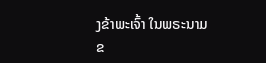ງຂ້າພະເຈົ້າ ໃນພຣະນາມຂ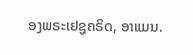ອງພຣະເຢຊູຄຣິດ, ອາແມນ.